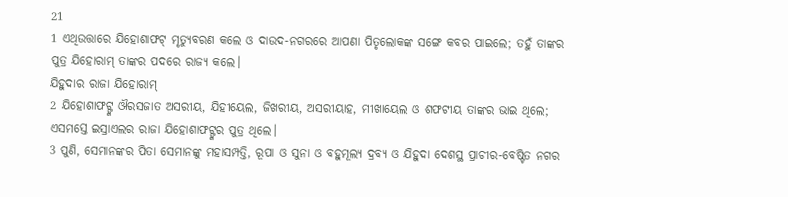21
1 ଏଥିଉତ୍ତାରେ ଯିହୋଶାଫଟ୍ ମୃତ୍ୟୁବରଣ କଲେ ଓ ଦାଉଦ-ନଗରରେ ଆପଣା ପିତୃଲୋକଙ୍କ ସଙ୍ଗେ କବର ପାଇଲେ; ତହୁଁ ତାଙ୍କର ପୁତ୍ର ଯିହୋରାମ୍ ତାଙ୍କର ପଦରେ ରାଜ୍ୟ କଲେ।
ଯିହୁଦାର ରାଜା ଯିହୋରାମ୍
2 ଯିହୋଶାଫଟ୍ଙ୍କ ଔରସଜାତ ଅସରୀୟ, ଯିହୀୟେଲ, ଜିଖରୀୟ, ଅସରୀୟାହ, ମୀଖାୟେଲ ଓ ଶଫଟୀୟ ତାଙ୍କର ଭାଇ ଥିଲେ; ଏସମସ୍ତେ ଇସ୍ରାଏଲର ରାଜା ଯିହୋଶାଫଟ୍ଙ୍କର ପୁତ୍ର ଥିଲେ।
3 ପୁଣି, ସେମାନଙ୍କର ପିତା ସେମାନଙ୍କୁ ମହାସମ୍ପତ୍ତି, ରୂପା ଓ ସୁନା ଓ ବହୁମୂଲ୍ୟ ଦ୍ରବ୍ୟ ଓ ଯିହୁଦା ଦେଶସ୍ଥ ପ୍ରାଚୀର-ବେଷ୍ଟିତ ନଗର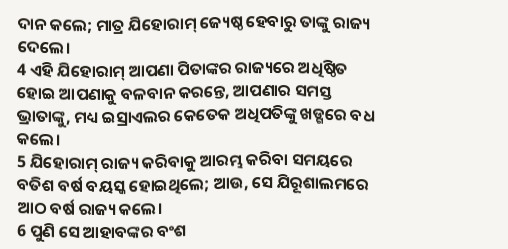ଦାନ କଲେ; ମାତ୍ର ଯିହୋରାମ୍ ଜ୍ୟେଷ୍ଠ ହେବାରୁ ତାଙ୍କୁ ରାଜ୍ୟ ଦେଲେ।
4 ଏହି ଯିହୋରାମ୍ ଆପଣା ପିତାଙ୍କର ରାଜ୍ୟରେ ଅଧିଷ୍ଠିତ ହୋଇ ଆପଣାକୁ ବଳବାନ କରନ୍ତେ, ଆପଣାର ସମସ୍ତ ଭ୍ରାତାଙ୍କୁ, ମଧ୍ୟ ଇସ୍ରାଏଲର କେତେକ ଅଧିପତିଙ୍କୁ ଖଡ୍ଗରେ ବଧ କଲେ।
5 ଯିହୋରାମ୍ ରାଜ୍ୟ କରିବାକୁ ଆରମ୍ଭ କରିବା ସମୟରେ ବତିଶ ବର୍ଷ ବୟସ୍କ ହୋଇଥିଲେ; ଆଉ, ସେ ଯିରୂଶାଲମରେ ଆଠ ବର୍ଷ ରାଜ୍ୟ କଲେ।
6 ପୁଣି ସେ ଆହାବଙ୍କର ବଂଶ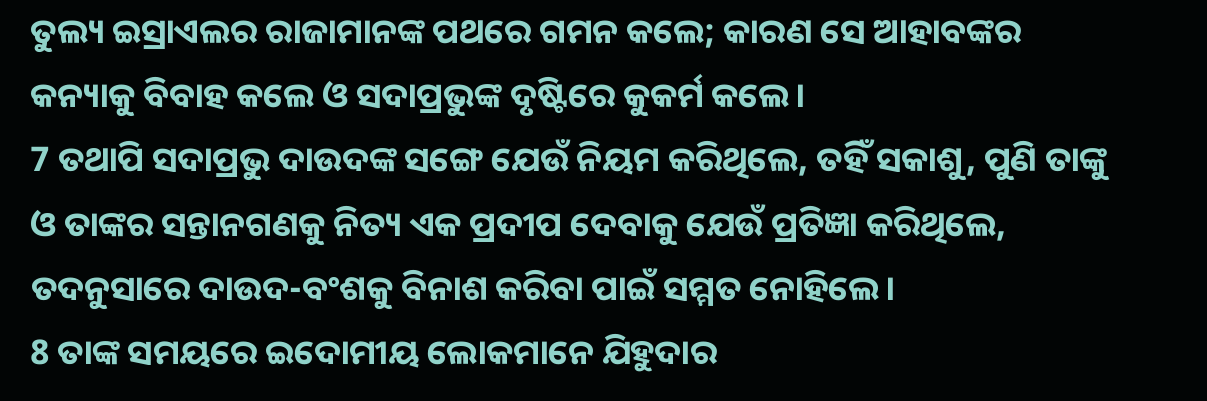ତୁଲ୍ୟ ଇସ୍ରାଏଲର ରାଜାମାନଙ୍କ ପଥରେ ଗମନ କଲେ; କାରଣ ସେ ଆହାବଙ୍କର କନ୍ୟାକୁ ବିବାହ କଲେ ଓ ସଦାପ୍ରଭୁଙ୍କ ଦୃଷ୍ଟିରେ କୁକର୍ମ କଲେ।
7 ତଥାପି ସଦାପ୍ରଭୁ ଦାଉଦଙ୍କ ସଙ୍ଗେ ଯେଉଁ ନିୟମ କରିଥିଲେ, ତହିଁ ସକାଶୁ, ପୁଣି ତାଙ୍କୁ ଓ ତାଙ୍କର ସନ୍ତାନଗଣକୁ ନିତ୍ୟ ଏକ ପ୍ରଦୀପ ଦେବାକୁ ଯେଉଁ ପ୍ରତିଜ୍ଞା କରିଥିଲେ, ତଦନୁସାରେ ଦାଉଦ-ବଂଶକୁ ବିନାଶ କରିବା ପାଇଁ ସମ୍ମତ ନୋହିଲେ।
8 ତାଙ୍କ ସମୟରେ ଇଦୋମୀୟ ଲୋକମାନେ ଯିହୁଦାର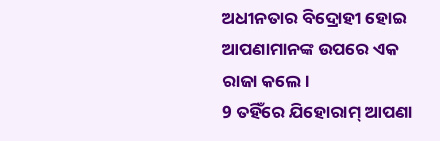ଅଧୀନତାର ବିଦ୍ରୋହୀ ହୋଇ ଆପଣାମାନଙ୍କ ଉପରେ ଏକ ରାଜା କଲେ।
9 ତହିଁରେ ଯିହୋରାମ୍ ଆପଣା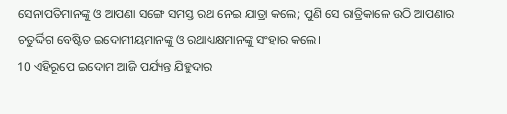ସେନାପତିମାନଙ୍କୁ ଓ ଆପଣା ସଙ୍ଗେ ସମସ୍ତ ରଥ ନେଇ ଯାତ୍ରା କଲେ; ପୁଣି ସେ ରାତ୍ରିକାଳେ ଉଠି ଆପଣାର ଚତୁର୍ଦ୍ଦିଗ ବେଷ୍ଟିତ ଇଦୋମୀୟମାନଙ୍କୁ ଓ ରଥାଧ୍ୟକ୍ଷମାନଙ୍କୁ ସଂହାର କଲେ।
10 ଏହିରୂପେ ଇଦୋମ ଆଜି ପର୍ଯ୍ୟନ୍ତ ଯିହୁଦାର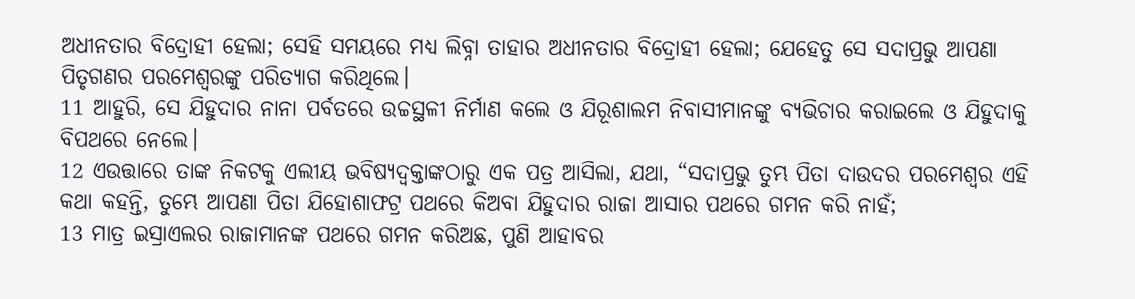ଅଧୀନତାର ବିଦ୍ରୋହୀ ହେଲା; ସେହି ସମୟରେ ମଧ୍ୟ ଲିବ୍ନା ତାହାର ଅଧୀନତାର ବିଦ୍ରୋହୀ ହେଲା; ଯେହେତୁ ସେ ସଦାପ୍ରଭୁ ଆପଣା ପିତୃଗଣର ପରମେଶ୍ୱରଙ୍କୁ ପରିତ୍ୟାଗ କରିଥିଲେ।
11 ଆହୁରି, ସେ ଯିହୁଦାର ନାନା ପର୍ବତରେ ଉଚ୍ଚସ୍ଥଳୀ ନିର୍ମାଣ କଲେ ଓ ଯିରୂଶାଲମ ନିବାସୀମାନଙ୍କୁ ବ୍ୟଭିଚାର କରାଇଲେ ଓ ଯିହୁଦାକୁ ବିପଥରେ ନେଲେ।
12 ଏଉତ୍ତାରେ ତାଙ୍କ ନିକଟକୁ ଏଲୀୟ ଭବିଷ୍ୟଦ୍ବକ୍ତାଙ୍କଠାରୁ ଏକ ପତ୍ର ଆସିଲା, ଯଥା, “ସଦାପ୍ରଭୁ ତୁମ୍ଭ ପିତା ଦାଉଦର ପରମେଶ୍ୱର ଏହି କଥା କହନ୍ତି, ତୁମ୍ଭେ ଆପଣା ପିତା ଯିହୋଶାଫଟ୍ର ପଥରେ କିଅବା ଯିହୁଦାର ରାଜା ଆସାର ପଥରେ ଗମନ କରି ନାହଁ;
13 ମାତ୍ର ଇସ୍ରାଏଲର ରାଜାମାନଙ୍କ ପଥରେ ଗମନ କରିଅଛ, ପୁଣି ଆହାବର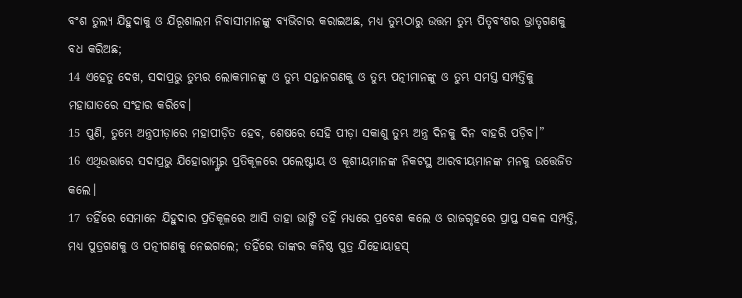ବଂଶ ତୁଲ୍ୟ ଯିହୁଦାକୁ ଓ ଯିରୂଶାଲମ ନିବାସୀମାନଙ୍କୁ ବ୍ୟଭିଚାର କରାଇଅଛ, ମଧ୍ୟ ତୁମ୍ଭଠାରୁ ଉତ୍ତମ ତୁମ୍ଭ ପିତୃବଂଶର ଭ୍ରାତୃଗଣକୁ ବଧ କରିଅଛ;
14 ଏହେତୁ ଦେଖ, ସଦାପ୍ରଭୁ ତୁମ୍ଭର ଲୋକମାନଙ୍କୁ ଓ ତୁମ୍ଭ ସନ୍ତାନଗଣକୁ ଓ ତୁମ୍ଭ ପତ୍ନୀମାନଙ୍କୁ ଓ ତୁମ୍ଭ ସମସ୍ତ ସମ୍ପତ୍ତିକୁ ମହାଘାତରେ ସଂହାର କରିବେ।
15 ପୁଣି, ତୁମ୍ଭେ ଅନ୍ତ୍ରପୀଡ଼ାରେ ମହାପୀଡ଼ିତ ହେବ, ଶେଷରେ ସେହି ପୀଡ଼ା ସକାଶୁ ତୁମ୍ଭ ଅନ୍ତ୍ର ଦିନକୁ ଦିନ ବାହରି ପଡ଼ିବ।”
16 ଏଥିଉତ୍ତାରେ ସଦାପ୍ରଭୁ ଯିହୋରାମ୍ଙ୍କର ପ୍ରତିକୂଳରେ ପଲେଷ୍ଟୀୟ ଓ କୂଶୀୟମାନଙ୍କ ନିକଟସ୍ଥ ଆରବୀୟମାନଙ୍କ ମନକୁ ଉତ୍ତେଜିତ କଲେ।
17 ତହିଁରେ ସେମାନେ ଯିହୁଦାର ପ୍ରତିକୂଳରେ ଆସି ତାହା ଭାଙ୍ଗି ତହିଁ ମଧ୍ୟରେ ପ୍ରବେଶ କଲେ ଓ ରାଜଗୃହରେ ପ୍ରାପ୍ତ ସକଳ ସମ୍ପତ୍ତି, ମଧ୍ୟ ପୁତ୍ରଗଣକୁ ଓ ପତ୍ନୀଗଣକୁ ନେଇଗଲେ; ତହିଁରେ ତାଙ୍କର କନିଷ୍ଠ ପୁତ୍ର ଯିହୋୟାହସ୍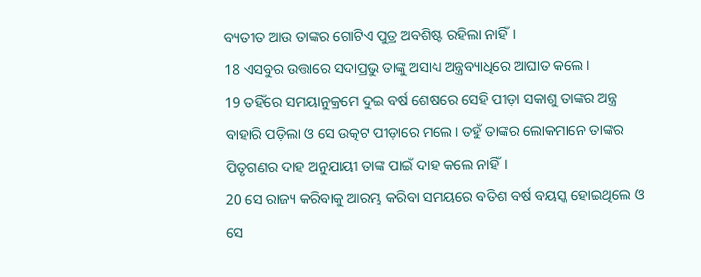ବ୍ୟତୀତ ଆଉ ତାଙ୍କର ଗୋଟିଏ ପୁତ୍ର ଅବଶିଷ୍ଟ ରହିଲା ନାହିଁ।
18 ଏସବୁର ଉତ୍ତାରେ ସଦାପ୍ରଭୁ ତାଙ୍କୁ ଅସାଧ୍ୟ ଅନ୍ତ୍ରବ୍ୟାଧିରେ ଆଘାତ କଲେ।
19 ତହିଁରେ ସମୟାନୁକ୍ରମେ ଦୁଇ ବର୍ଷ ଶେଷରେ ସେହି ପୀଡ଼ା ସକାଶୁ ତାଙ୍କର ଅନ୍ତ୍ର ବାହାରି ପଡ଼ିଲା ଓ ସେ ଉତ୍କଟ ପୀଡ଼ାରେ ମଲେ। ତହୁଁ ତାଙ୍କର ଲୋକମାନେ ତାଙ୍କର ପିତୃଗଣର ଦାହ ଅନୁଯାୟୀ ତାଙ୍କ ପାଇଁ ଦାହ କଲେ ନାହିଁ।
20 ସେ ରାଜ୍ୟ କରିବାକୁ ଆରମ୍ଭ କରିବା ସମୟରେ ବତିଶ ବର୍ଷ ବୟସ୍କ ହୋଇଥିଲେ ଓ ସେ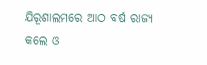ଯିରୂଶାଲମରେ ଆଠ ବର୍ଷ ରାଜ୍ୟ କଲେ ଓ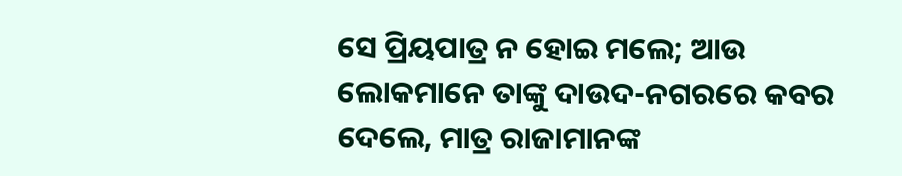ସେ ପ୍ରିୟପାତ୍ର ନ ହୋଇ ମଲେ; ଆଉ ଲୋକମାନେ ତାଙ୍କୁ ଦାଉଦ-ନଗରରେ କବର ଦେଲେ, ମାତ୍ର ରାଜାମାନଙ୍କ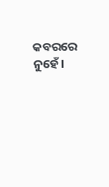କବରରେ ନୁହେଁ।